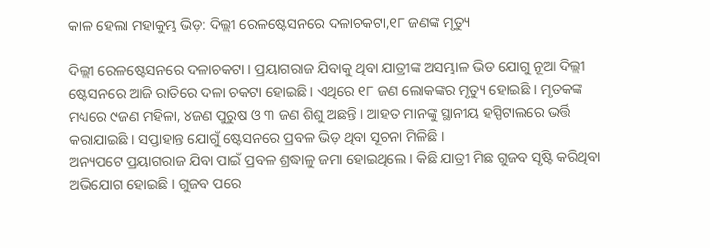କାଳ ହେଲା ମହାକୁମ୍ଭ ଭିଡ଼: ଦିଲ୍ଲୀ ରେଳଷ୍ଟେସନରେ ଦଳାଚକଟା,୧୮ ଜଣଙ୍କ ମୃତ୍ୟୁ

ଦିଲ୍ଲୀ ରେଳଷ୍ଟେସନରେ ଦଳାଚକଟା । ପ୍ରୟାଗରାଜ ଯିବାକୁ ଥିବା ଯାତ୍ରୀଙ୍କ ଅସମ୍ଭାଳ ଭିଡ ଯୋଗୁ ନୂଆ ଦିଲ୍ଲୀ ଷ୍ଟେସନରେ ଆଜି ରାତିରେ ଦଳା ଚକଟା ହୋଇଛି । ଏଥିରେ ୧୮ ଜଣ ଲୋକଙ୍କର ମୃତ୍ୟୁ ହୋଇଛି । ମୃତକଙ୍କ ମଧ୍ୟରେ ୯ଜଣ ମହିଳା, ୪ଜଣ ପୁରୁଷ ଓ ୩ ଜଣ ଶିଶୁ ଅଛନ୍ତି । ଆହତ ମାନଙ୍କୁ ସ୍ଥାନୀୟ ହସ୍ପିଟାଲରେ ଭର୍ତ୍ତି କରାଯାଇଛି । ସପ୍ତାହାନ୍ତ ଯୋଗୁଁ ଷ୍ଟେସନରେ ପ୍ରବଳ ଭିଡ଼ ଥିବା ସୂଚନା ମିଳିଛି ।
ଅନ୍ୟପଟେ ପ୍ରୟାଗରାଜ ଯିବା ପାଇଁ ପ୍ରବଳ ଶ୍ରଦ୍ଧାଳୁ ଜମା ହୋଇଥିଲେ । କିଛି ଯାତ୍ରୀ ମିଛ ଗୁଜବ ସୃଷ୍ଟି କରିଥିବା ଅଭିଯୋଗ ହୋଇଛି । ଗୁଜବ ପରେ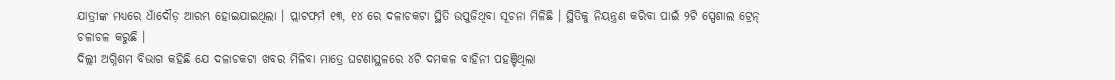ଯାତ୍ରୀଙ୍କ ମଧ୍ୟରେ ଧାଁଦୌଡ଼ ଆରମ୍ଭ ହୋଇଯାଇଥିଲା । ପ୍ଲାଟଫର୍ମ ୧୩, ୧୪ ରେ ଦଳାଚକଟା ସ୍ଥିତି ଉପୁଜିଥିବା ସୂଚନା ମିଳିଛି । ସ୍ଥିତିକୁ ନିୟନ୍ତ୍ରଣ କରିବା ପାଇଁ ୨ଟି ସ୍ପେଶାଲ ଟ୍ରେନ୍ ଚଳାଚଳ କରୁଛି ।
ଦିଲ୍ଲୀ ଅଗ୍ନିଶମ ବିଭାଗ କହିଛି ଯେ ଦଳାଚକଟା ଖବର ମିଳିବା ମାତ୍ରେ ଘଟଣାସ୍ଥଳରେ ୪ଟି ଦମକଳ ବାହିନୀ ପହଞ୍ଚିଥିଲା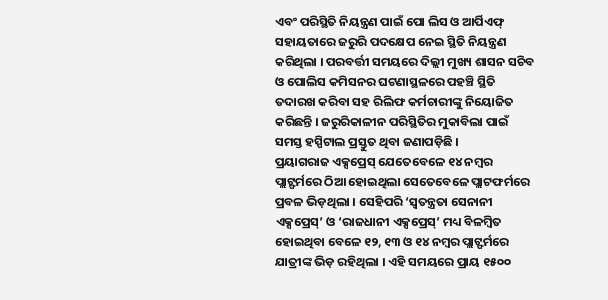ଏବଂ ପରିସ୍ଥିତି ନିୟନ୍ତ୍ରଣ ପାଇଁ ପୋ ଲିସ ଓ ଆର୍ପିଏଫ୍ ସହାୟତାରେ ଜରୁରି ପଦକ୍ଷେପ ନେଇ ସ୍ଥିତି ନିୟନ୍ତ୍ରଣ କରିଥିଲା । ପରବର୍ତ୍ତୀ ସମୟରେ ଦିଲ୍ଲୀ ମୁଖ୍ୟ ଶାସନ ସଚିବ ଓ ପୋଲିସ କମିସନର ଘଟଣାସ୍ଥଳରେ ପହଞ୍ଚି ସ୍ଥିତି ତଦାରଖ କରିବା ସହ ରିଲିଫ କର୍ମଚାରୀଙ୍କୁ ନିୟୋଜିତ କରିଛନ୍ତି । ଜରୁରିକାଳୀନ ପରିସ୍ଥିତିର ମୁକାବିଲା ପାଇଁ ସମସ୍ତ ହସ୍ପିଟାଲ ପ୍ରସ୍ତୁତ ଥିବା ଜଣାପଡ଼ିଛି ।
ପ୍ରୟାଗରାଜ ଏକ୍ସପ୍ରେସ୍ ଯେତେବେଳେ ୧୪ ନମ୍ବର ପ୍ଲାଟ୍ଫର୍ମରେ ଠିଆ ହୋଇଥିଲା ସେତେବେଳେ ପ୍ଲାଟଫର୍ମରେ ପ୍ରବଳ ଭିଡ଼ଥିଲା । ସେହିପରି ‘ସ୍ବତନ୍ତ୍ରତା ସେନାନୀ ଏକ୍ସପ୍ରେସ୍’ ଓ ‘ରାଜଧାନୀ ଏକ୍ସପ୍ରେସ୍’ ମଧ୍ୟ ବିଳମ୍ବିତ ହୋଇଥିବା ବେଳେ ୧୨, ୧୩ ଓ ୧୪ ନମ୍ବର ପ୍ଲାଟ୍ଫର୍ମରେ ଯାତ୍ରୀଙ୍କ ଭିଡ଼ ରହିଥିଲା । ଏହି ସମୟରେ ପ୍ରାୟ ୧୫୦୦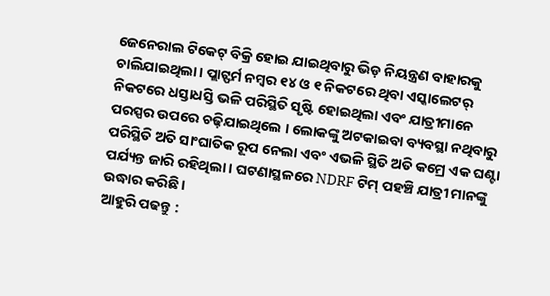ଜେନେରାଲ ଟିକେଟ୍ ବିକ୍ରି ହୋଇ ଯାଇଥିବାରୁ ଭିଡ଼ ନିୟନ୍ତ୍ରଣ ବାହାରକୁ ଚାଲିଯାଇଥିଲା । ପ୍ଲାଟ୍ଫର୍ମ ନମ୍ବର ୧୪ ଓ ୧ ନିକଟରେ ଥିବା ଏସ୍କାଲେଟର୍ ନିକଟରେ ଧସ୍ତାଧସ୍ତି ଭଳି ପରିସ୍ଥିତି ସୃଷ୍ଟି ହୋଇଥିଲା ଏବଂ ଯାତ୍ରୀମାନେ ପରସ୍ପର ଉପରେ ଚଢ଼ିଯାଇଥିଲେ । ଲୋକଙ୍କୁ ଅଟକାଇବା ବ୍ୟବସ୍ଥା ନଥିବାରୁ ପରିସ୍ଥିତି ଅତି ସାଂଘାତିକ ରୂପ ନେଲା ଏବଂ ଏଭଳି ସ୍ଥିତି ଅତି କମ୍ରେ ଏକ ଘଣ୍ଟା ପର୍ଯ୍ୟନ୍ତ ଜାରି ରହିଥିଲା । ଘଟଣାସ୍ଥଳରେ NDRF ଟିମ୍ ପହଞ୍ଚି ଯାତ୍ରୀ ମାନଙ୍କୁ ଉଦ୍ଧାର କରିଛି ।
ଆହୁରି ପଢନ୍ତୁ :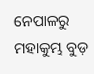ନେପାଳରୁ ମହାକୁମ୍ଭ ବୁଡ଼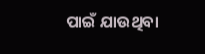ପାଇଁ ଯାଉଥିବା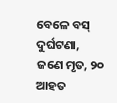ବେଳେ ବସ୍ ଦୁର୍ଘଟଣା, ଜଣେ ମୃତ, ୨୦ ଆହତ